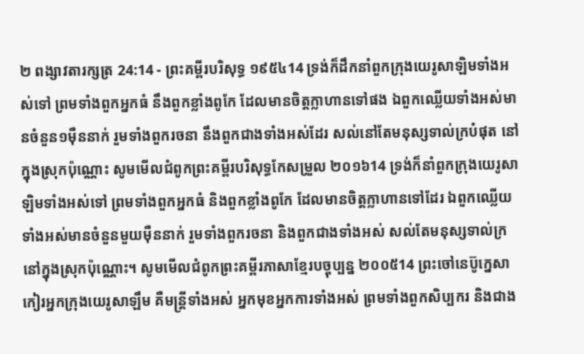២ ពង្សាវតារក្សត្រ 24:14 - ព្រះគម្ពីរបរិសុទ្ធ ១៩៥៤14 ទ្រង់ក៏ដឹកនាំពួកក្រុងយេរូសាឡិមទាំងអស់ទៅ ព្រមទាំងពួកអ្នកធំ នឹងពួកខ្លាំងពូកែ ដែលមានចិត្តក្លាហានទៅផង ឯពួកឈ្លើយទាំងអស់មានចំនួន១ម៉ឺននាក់ រួមទាំងពួករចនា នឹងពួកជាងទាំងអស់ដែរ សល់នៅតែមនុស្សទាល់ក្របំផុត នៅក្នុងស្រុកប៉ុណ្ណោះ សូមមើលជំពូកព្រះគម្ពីរបរិសុទ្ធកែសម្រួល ២០១៦14 ទ្រង់ក៏នាំពួកក្រុងយេរូសាឡិមទាំងអស់ទៅ ព្រមទាំងពួកអ្នកធំ និងពួកខ្លាំងពូកែ ដែលមានចិត្តក្លាហានទៅដែរ ឯពួកឈ្លើយទាំងអស់មានចំនួនមួយម៉ឺននាក់ រួមទាំងពួករចនា និងពួកជាងទាំងអស់ សល់តែមនុស្សទាល់ក្រនៅក្នុងស្រុកប៉ុណ្ណោះ។ សូមមើលជំពូកព្រះគម្ពីរភាសាខ្មែរបច្ចុប្បន្ន ២០០៥14 ព្រះចៅនេប៊ូក្នេសាកៀរអ្នកក្រុងយេរូសាឡឹម គឺមន្ត្រីទាំងអស់ អ្នកមុខអ្នកការទាំងអស់ ព្រមទាំងពួកសិប្បករ និងជាង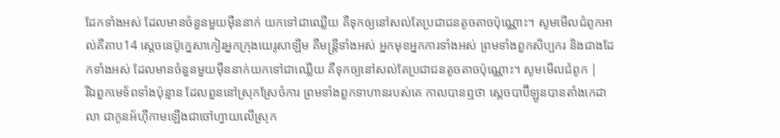ដែកទាំងអស់ ដែលមានចំនួនមួយម៉ឺននាក់ យកទៅជាឈ្លើយ គឺទុកឲ្យនៅសល់តែប្រជាជនតូចតាចប៉ុណ្ណោះ។ សូមមើលជំពូកអាល់គីតាប14 ស្តេចនេប៊ូក្នេសាកៀរអ្នកក្រុងយេរូសាឡឹម គឺមន្ត្រីទាំងអស់ អ្នកមុខអ្នកការទាំងអស់ ព្រមទាំងពួកសិប្បករ និងជាងដែកទាំងអស់ ដែលមានចំនួនមួយម៉ឺននាក់យកទៅជាឈ្លើយ គឺទុកឲ្យនៅសល់តែប្រជាជនតូចតាចប៉ុណ្ណោះ។ សូមមើលជំពូក |
រីឯពួកមេទ័ពទាំងប៉ុន្មាន ដែលពួននៅស្រុកស្រែចំការ ព្រមទាំងពួកទាហានរបស់គេ កាលបានឮថា ស្តេចបាប៊ីឡូនបានតាំងកេដាលា ជាកូនអ័ហ៊ីកាមឡើងជាចៅហ្វាយលើស្រុក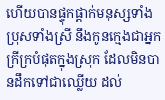ហើយបានផ្ទុកផ្តាក់មនុស្សទាំងប្រុសទាំងស្រី នឹងកូនក្មេងជាអ្នកក្រីក្របំផុតក្នុងស្រុក ដែលមិនបានដឹកទៅជាឈ្លើយ ដល់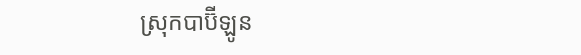ស្រុកបាប៊ីឡូន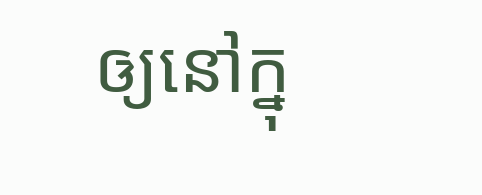ឲ្យនៅក្នុ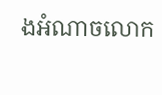ងអំណាចលោក